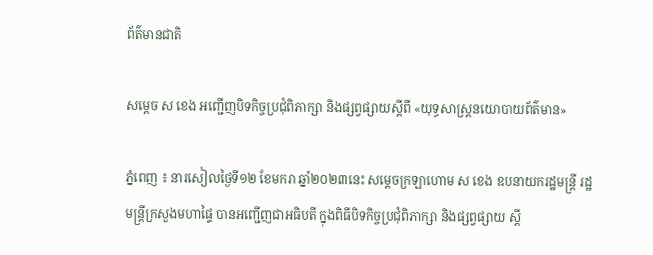ព័ត៌មានជាតិ

សម្ដេច ស ខេង អញ្ជើញបិទកិច្ចប្រជុំពិភាក្សា និងផ្សព្វផ្សាយស្ដីពី «យុទ្ធសាស្ដ្រនយោបាយព័ត៌មាន»

ភ្នំពេញ ៖ នារសៀលថ្ងៃទី១២ ខែមករា ឆ្នាំ២០២៣នេះ សម្ដេចក្រឡាហោម ស ខេង ឧបនាយករដ្ឋមន្ដ្រី រដ្ឋមន្ដ្រីក្រសួងមហាផ្ទៃ បានអញ្ជើញជាអធិបតី ក្នុងពិធីបិទកិច្ចប្រជុំពិភាក្សា និងផ្សព្វផ្សាយ ស្ដី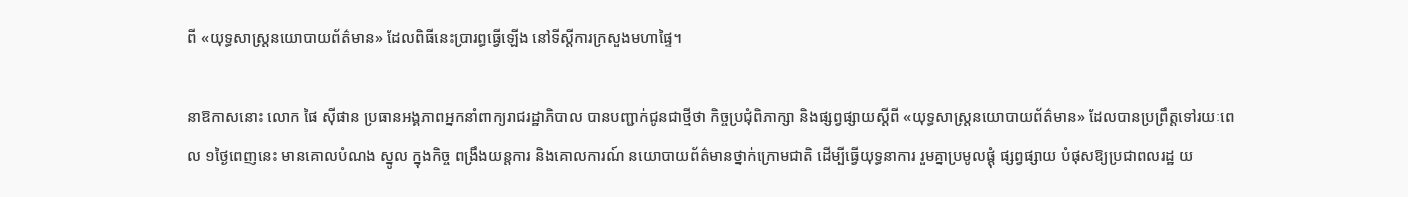ពី «យុទ្ធសាស្ដ្រនយោបាយព័ត៌មាន» ដែលពិធីនេះប្រារព្ធធ្វើឡើង នៅទីស្ដីការក្រសួងមហាផ្ទៃ។

នាឱកាសនោះ លោក ផៃ ស៊ីផាន ប្រធានអង្គភាពអ្នកនាំពាក្យរាជរដ្ឋាភិបាល បានបញ្ជាក់ជូនជាថ្មីថា កិច្ចប្រជុំពិភាក្សា និងផ្សព្វផ្សាយស្ដីពី «យុទ្ធសាស្រ្តនយោបាយព័ត៌មាន» ដែលបានប្រព្រឹត្តទៅរយៈពេល ១ថ្ងៃពេញនេះ មានគោលបំណង ស្នូល ក្នុងកិច្ច ពង្រឹងយន្តការ និងគោលការណ៍ នយោបាយព័ត៌មានថ្នាក់ក្រោមជាតិ ដើម្បីធ្វើយុទ្ធនាការ រួមគ្នាប្រមូលផ្ដុំ ផ្សព្វផ្សាយ បំផុសឱ្យប្រជាពលរដ្ឋ យ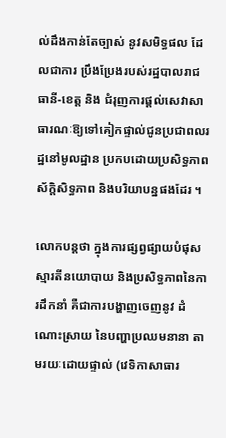ល់ដឹងកាន់តែច្បាស់ នូវសមិទ្ធផល ដែលជាការ ប្រឹងប្រែងរបស់រដ្ឋបាលរាជធានី-ខេត្ត និង ជំរុញការផ្តល់សេវាសាធារណៈឱ្យទៅគៀកផ្ទាល់ជូនប្រជាពលរដ្ឋនៅមូលដ្ឋាន ប្រកបដោយប្រសិទ្ធភាព ស័ក្តិសិទ្ធភាព និងបរិយាបន្នផងដែរ ។

លោកបន្ដថា ក្នុងការផ្សព្វផ្សាយបំផុសស្មារតីនយោបាយ និងប្រសិទ្ធភាពនៃការដឹកនាំ គឺជាការបង្ហាញចេញនូវ ដំណោះស្រាយ នៃបញ្ហាប្រឈមនានា តាមរយៈដោយផ្ទាល់ (វេទិកាសាធារ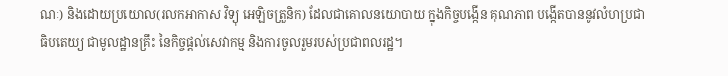ណៈ) និងដោយប្រយោល(រលកអាកាស វិទ្យុ អេឡិចត្រួនិក) ដែលជាគោលនយោបាយ ក្នុងកិច្ចបង្កើន គុណភាព បង្កើតបាននូវលំហប្រជាធិបតេយ្យ ជាមូលដ្ឋានគ្រឹះ នៃកិច្ចផ្តល់សេវាកម្ម និងការចូលរួមរបស់ប្រជាពលរដ្ឋ។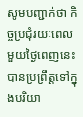សូមបញ្ជាក់ថា កិច្ចប្រជុំរយៈពេល មួយថ្ងៃពេញនេះ បានប្រព្រឹត្តទៅក្នុងបរិយា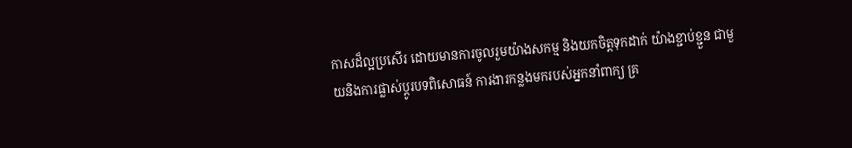កាសដ៏ល្អប្រសើរ ដោយមានការចូលរួមយ៉ាងសកម្ម និងយកចិត្តទុកដាក់ យ៉ាងខ្ជាប់ខ្ជួន ជាមួយនិងការផ្លាស់ប្តូរបទពិសោធន៍ ការងារកន្លងមករបស់អ្នកនាំពាក្យ គ្រ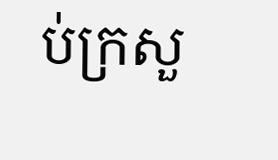ប់ក្រសួ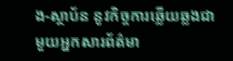ង-ស្ថាប័ន នូវកិច្ចការឆ្លើយឆ្លងជាមួយអ្នកសារព័ត៌មា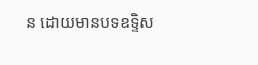ន ដោយមានបទឧទ្ទិស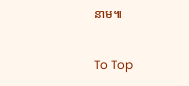នាម៕

To Top